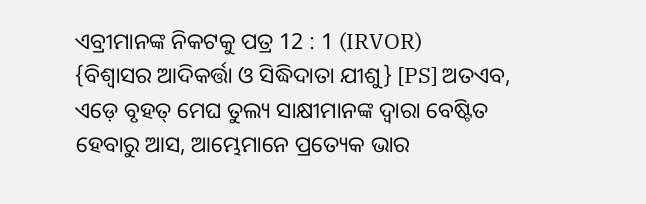ଏବ୍ରୀମାନଙ୍କ ନିକଟକୁ ପତ୍ର 12 : 1 (IRVOR)
{ବିଶ୍ୱାସର ଆଦିକର୍ତ୍ତା ଓ ସିଦ୍ଧିଦାତା ଯୀଶୁ} [PS] ଅତଏବ, ଏଡ଼େ ବୃହତ୍ ମେଘ ତୁଲ୍ୟ ସାକ୍ଷୀମାନଙ୍କ ଦ୍ୱାରା ବେଷ୍ଟିତ ହେବାରୁ ଆସ, ଆମ୍ଭେମାନେ ପ୍ରତ୍ୟେକ ଭାର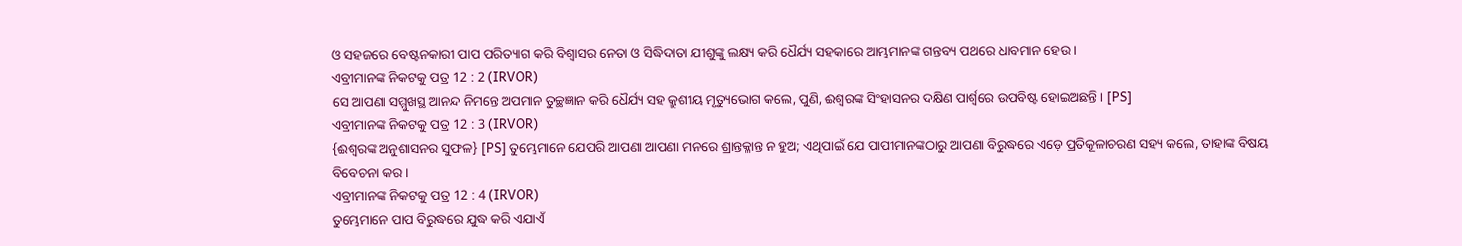ଓ ସହଜରେ ବେଷ୍ଟନକାରୀ ପାପ ପରିତ୍ୟାଗ କରି ବିଶ୍ୱାସର ନେତା ଓ ସିଦ୍ଧିଦାତା ଯୀଶୁଙ୍କୁ ଲକ୍ଷ୍ୟ କରି ଧୈର୍ଯ୍ୟ ସହକାରେ ଆମ୍ଭମାନଙ୍କ ଗନ୍ତବ୍ୟ ପଥରେ ଧାବମାନ ହେଉ ।
ଏବ୍ରୀମାନଙ୍କ ନିକଟକୁ ପତ୍ର 12 : 2 (IRVOR)
ସେ ଆପଣା ସମ୍ମୁଖସ୍ଥ ଆନନ୍ଦ ନିମନ୍ତେ ଅପମାନ ତୁଚ୍ଛଜ୍ଞାନ କରି ଧୈର୍ଯ୍ୟ ସହ କ୍ରୁଶୀୟ ମୃତ୍ୟୁଭୋଗ କଲେ, ପୁଣି, ଈଶ୍ୱରଙ୍କ ସିଂହାସନର ଦକ୍ଷିଣ ପାର୍ଶ୍ୱରେ ଉପବିଷ୍ଟ ହୋଇଅଛନ୍ତି । [PS]
ଏବ୍ରୀମାନଙ୍କ ନିକଟକୁ ପତ୍ର 12 : 3 (IRVOR)
{ଈଶ୍ୱରଙ୍କ ଅନୁଶାସନର ସୁଫଳ} [PS] ତୁମ୍ଭେମାନେ ଯେପରି ଆପଣା ଆପଣା ମନରେ ଶ୍ରାନ୍ତକ୍ଳାନ୍ତ ନ ହୁଅ; ଏଥିପାଇଁ ଯେ ପାପୀମାନଙ୍କଠାରୁ ଆପଣା ବିରୁଦ୍ଧରେ ଏଡ଼େ ପ୍ରତିକୂଳାଚରଣ ସହ୍ୟ କଲେ, ତାହାଙ୍କ ବିଷୟ ବିବେଚନା କର ।
ଏବ୍ରୀମାନଙ୍କ ନିକଟକୁ ପତ୍ର 12 : 4 (IRVOR)
ତୁମ୍ଭେମାନେ ପାପ ବିରୁଦ୍ଧରେ ଯୁଦ୍ଧ କରି ଏଯାଏଁ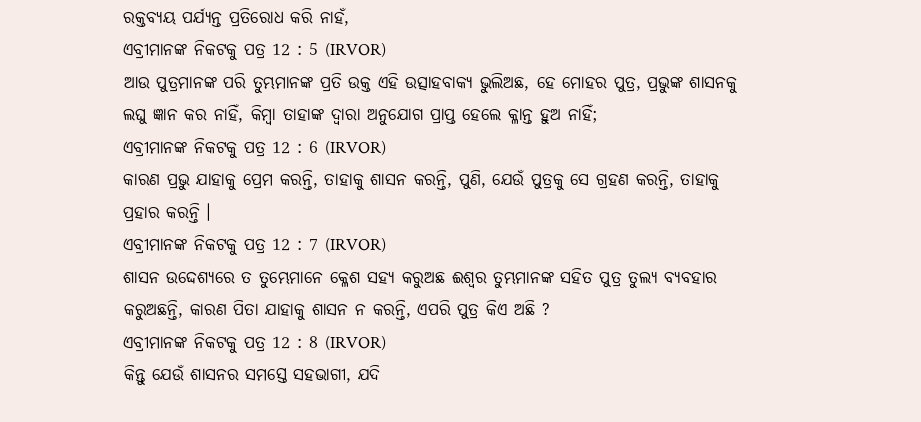ରକ୍ତବ୍ୟୟ ପର୍ଯ୍ୟନ୍ତ ପ୍ରତିରୋଧ କରି ନାହଁ,
ଏବ୍ରୀମାନଙ୍କ ନିକଟକୁ ପତ୍ର 12 : 5 (IRVOR)
ଆଉ ପୁତ୍ରମାନଙ୍କ ପରି ତୁମ୍ଭମାନଙ୍କ ପ୍ରତି ଉକ୍ତ ଏହି ଉତ୍ସାହବାକ୍ୟ ଭୁଲିଅଛ, ହେ ମୋହର ପୁତ୍ର, ପ୍ରଭୁଙ୍କ ଶାସନକୁ ଲଘୁ ଜ୍ଞାନ କର ନାହିଁ, କିମ୍ବା ତାହାଙ୍କ ଦ୍ୱାରା ଅନୁଯୋଗ ପ୍ରାପ୍ତ ହେଲେ କ୍ଳାନ୍ତ ହୁଅ ନାହିଁ;
ଏବ୍ରୀମାନଙ୍କ ନିକଟକୁ ପତ୍ର 12 : 6 (IRVOR)
କାରଣ ପ୍ରଭୁ ଯାହାକୁ ପ୍ରେମ କରନ୍ତି, ତାହାକୁ ଶାସନ କରନ୍ତି, ପୁଣି, ଯେଉଁ ପୁତ୍ରକୁ ସେ ଗ୍ରହଣ କରନ୍ତି, ତାହାକୁ ପ୍ରହାର କରନ୍ତି ।
ଏବ୍ରୀମାନଙ୍କ ନିକଟକୁ ପତ୍ର 12 : 7 (IRVOR)
ଶାସନ ଉଦ୍ଦେଶ୍ୟରେ ତ ତୁମ୍ଭେମାନେ କ୍ଳେଶ ସହ୍ୟ କରୁଅଛ ଈଶ୍ୱର ତୁମ୍ଭମାନଙ୍କ ସହିତ ପୁତ୍ର ତୁଲ୍ୟ ବ୍ୟବହାର କରୁଅଛନ୍ତି, କାରଣ ପିତା ଯାହାକୁ ଶାସନ ନ କରନ୍ତି, ଏପରି ପୁତ୍ର କିଏ ଅଛି ?
ଏବ୍ରୀମାନଙ୍କ ନିକଟକୁ ପତ୍ର 12 : 8 (IRVOR)
କିନ୍ତୁ ଯେଉଁ ଶାସନର ସମସ୍ତେ ସହଭାଗୀ, ଯଦି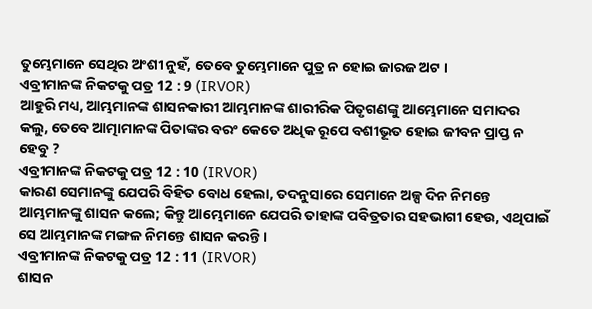ତୁମ୍ଭେମାନେ ସେଥିର ଅଂଶୀ ନୁହଁ, ତେବେ ତୁମ୍ଭେମାନେ ପୁତ୍ର ନ ହୋଇ ଜାରଜ ଅଟ ।
ଏବ୍ରୀମାନଙ୍କ ନିକଟକୁ ପତ୍ର 12 : 9 (IRVOR)
ଆହୁରି ମଧ୍ୟ, ଆମ୍ଭମାନଙ୍କ ଶାସନକାରୀ ଆମ୍ଭମାନଙ୍କ ଶାରୀରିକ ପିତୃଗଣଙ୍କୁ ଆମ୍ଭେମାନେ ସମାଦର କଲୁ, ତେବେ ଆତ୍ମାମାନଙ୍କ ପିତାଙ୍କର ବରଂ କେତେ ଅଧିକ ରୂପେ ବଶୀଭୂତ ହୋଇ ଜୀବନ ପ୍ରାପ୍ତ ନ ହେବୁ ?
ଏବ୍ରୀମାନଙ୍କ ନିକଟକୁ ପତ୍ର 12 : 10 (IRVOR)
କାରଣ ସେମାନଙ୍କୁ ଯେପରି ବିହିତ ବୋଧ ହେଲା, ତଦନୁସାରେ ସେମାନେ ଅଳ୍ପ ଦିନ ନିମନ୍ତେ ଆମ୍ଭମାନଙ୍କୁ ଶାସନ କଲେ; କିନ୍ତୁ ଆମ୍ଭେମାନେ ଯେପରି ତାହାଙ୍କ ପବିତ୍ରତାର ସହଭାଗୀ ହେଉ, ଏଥିପାଇଁ ସେ ଆମ୍ଭମାନଙ୍କ ମଙ୍ଗଳ ନିମନ୍ତେ ଶାସନ କରନ୍ତି ।
ଏବ୍ରୀମାନଙ୍କ ନିକଟକୁ ପତ୍ର 12 : 11 (IRVOR)
ଶାସନ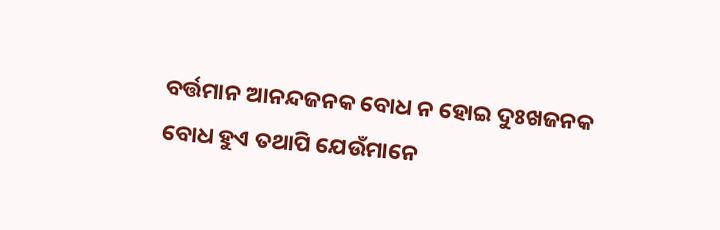ବର୍ତ୍ତମାନ ଆନନ୍ଦଜନକ ବୋଧ ନ ହୋଇ ଦୁଃଖଜନକ ବୋଧ ହୁଏ ତଥାପି ଯେଉଁମାନେ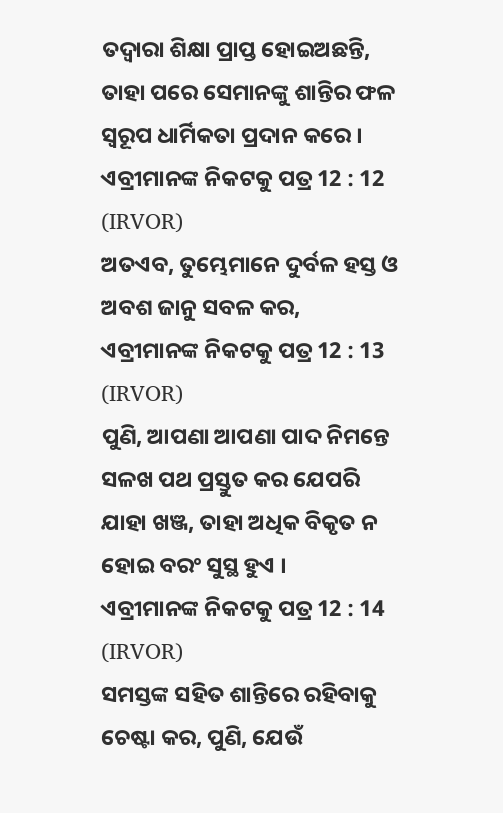ତଦ୍ୱାରା ଶିକ୍ଷା ପ୍ରାପ୍ତ ହୋଇଅଛନ୍ତି, ତାହା ପରେ ସେମାନଙ୍କୁ ଶାନ୍ତିର ଫଳ ସ୍ୱରୂପ ଧାର୍ମିକତା ପ୍ରଦାନ କରେ ।
ଏବ୍ରୀମାନଙ୍କ ନିକଟକୁ ପତ୍ର 12 : 12 (IRVOR)
ଅତଏବ, ତୁମ୍ଭେମାନେ ଦୁର୍ବଳ ହସ୍ତ ଓ ଅବଶ ଜାନୁ ସବଳ କର,
ଏବ୍ରୀମାନଙ୍କ ନିକଟକୁ ପତ୍ର 12 : 13 (IRVOR)
ପୁଣି, ଆପଣା ଆପଣା ପାଦ ନିମନ୍ତେ ସଳଖ ପଥ ପ୍ରସ୍ତୁତ କର ଯେପରି ଯାହା ଖଞ୍ଜ, ତାହା ଅଧିକ ବିକୃତ ନ ହୋଇ ବରଂ ସୁସ୍ଥ ହୁଏ ।
ଏବ୍ରୀମାନଙ୍କ ନିକଟକୁ ପତ୍ର 12 : 14 (IRVOR)
ସମସ୍ତଙ୍କ ସହିତ ଶାନ୍ତିରେ ରହିବାକୁ ଚେଷ୍ଟା କର, ପୁଣି, ଯେଉଁ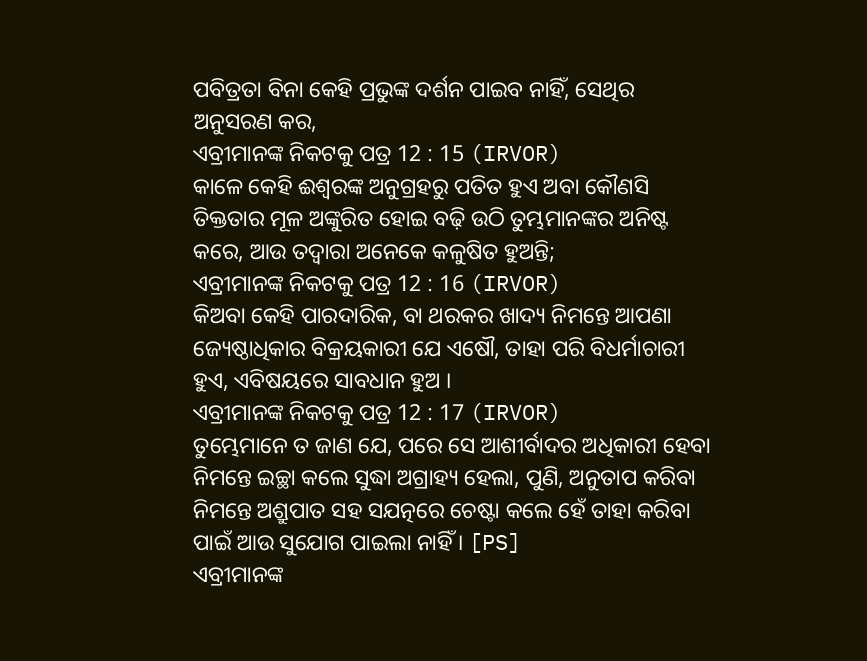ପବିତ୍ରତା ବିନା କେହି ପ୍ରଭୁଙ୍କ ଦର୍ଶନ ପାଇବ ନାହିଁ, ସେଥିର ଅନୁସରଣ କର,
ଏବ୍ରୀମାନଙ୍କ ନିକଟକୁ ପତ୍ର 12 : 15 (IRVOR)
କାଳେ କେହି ଈଶ୍ୱରଙ୍କ ଅନୁଗ୍ରହରୁ ପତିତ ହୁଏ ଅବା କୌଣସି ତିକ୍ତତାର ମୂଳ ଅଙ୍କୁରିତ ହୋଇ ବଢ଼ି ଉଠି ତୁମ୍ଭମାନଙ୍କର ଅନିଷ୍ଟ କରେ, ଆଉ ତଦ୍ୱାରା ଅନେକେ କଳୁଷିତ ହୁଅନ୍ତି;
ଏବ୍ରୀମାନଙ୍କ ନିକଟକୁ ପତ୍ର 12 : 16 (IRVOR)
କିଅବା କେହି ପାରଦାରିକ, ବା ଥରକର ଖାଦ୍ୟ ନିମନ୍ତେ ଆପଣା ଜ୍ୟେଷ୍ଠାଧିକାର ବିକ୍ରୟକାରୀ ଯେ ଏଷୌ, ତାହା ପରି ବିଧର୍ମାଚାରୀ ହୁଏ, ଏବିଷୟରେ ସାବଧାନ ହୁଅ ।
ଏବ୍ରୀମାନଙ୍କ ନିକଟକୁ ପତ୍ର 12 : 17 (IRVOR)
ତୁମ୍ଭେମାନେ ତ ଜାଣ ଯେ, ପରେ ସେ ଆଶୀର୍ବାଦର ଅଧିକାରୀ ହେବା ନିମନ୍ତେ ଇଚ୍ଛା କଲେ ସୁଦ୍ଧା ଅଗ୍ରାହ୍ୟ ହେଲା, ପୁଣି, ଅନୁତାପ କରିବା ନିମନ୍ତେ ଅଶ୍ରୁପାତ ସହ ସଯତ୍ନରେ ଚେଷ୍ଟା କଲେ ହେଁ ତାହା କରିବା ପାଇଁ ଆଉ ସୁଯୋଗ ପାଇଲା ନାହିଁ । [PS]
ଏବ୍ରୀମାନଙ୍କ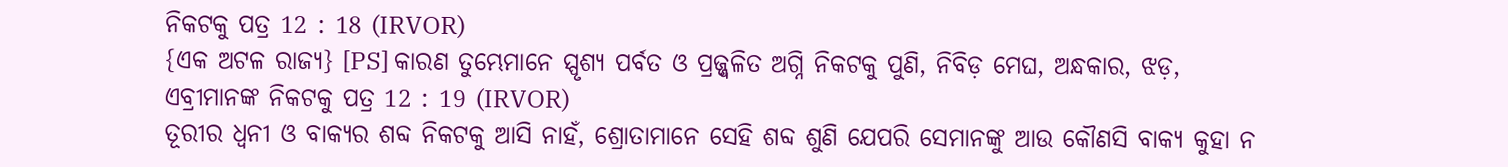ନିକଟକୁ ପତ୍ର 12 : 18 (IRVOR)
{ଏକ ଅଟଳ ରାଜ୍ୟ} [PS] କାରଣ ତୁମ୍ଭେମାନେ ସ୍ପୃଶ୍ୟ ପର୍ବତ ଓ ପ୍ରଜ୍ଜ୍ୱଳିତ ଅଗ୍ନି ନିକଟକୁ ପୁଣି, ନିବିଡ଼ ମେଘ, ଅନ୍ଧକାର, ଝଡ଼,
ଏବ୍ରୀମାନଙ୍କ ନିକଟକୁ ପତ୍ର 12 : 19 (IRVOR)
ତୂରୀର ଧ୍ୱନୀ ଓ ବାକ୍ୟର ଶବ୍ଦ ନିକଟକୁ ଆସି ନାହଁ, ଶ୍ରୋତାମାନେ ସେହି ଶବ୍ଦ ଶୁଣି ଯେପରି ସେମାନଙ୍କୁ ଆଉ କୌଣସି ବାକ୍ୟ କୁହା ନ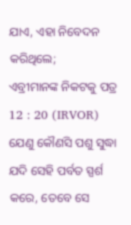ଯାଏ, ଏହା ନିବେଦନ କରିଥିଲେ;
ଏବ୍ରୀମାନଙ୍କ ନିକଟକୁ ପତ୍ର 12 : 20 (IRVOR)
ଯେଣୁ କୌଣସି ପଶୁ ସୁଦ୍ଧା ଯଦି ସେହି ପର୍ବତ ସ୍ପର୍ଶ କରେ, ତେବେ ସେ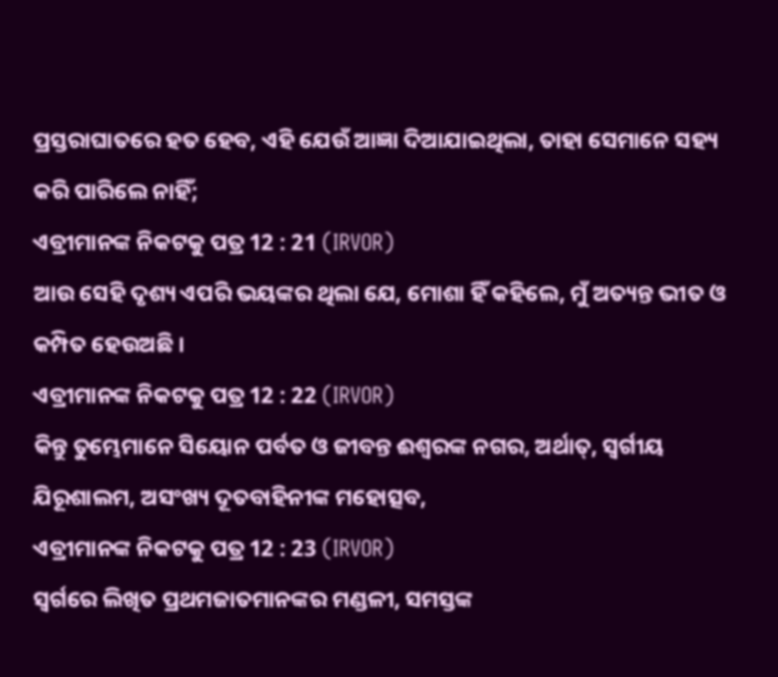ପ୍ରସ୍ତରାଘାତରେ ହତ ହେବ, ଏହି ଯେଉଁ ଆଜ୍ଞା ଦିଆଯାଇଥିଲା, ତାହା ସେମାନେ ସହ୍ୟ କରି ପାରିଲେ ନାହିଁ;
ଏବ୍ରୀମାନଙ୍କ ନିକଟକୁ ପତ୍ର 12 : 21 (IRVOR)
ଆଉ ସେହି ଦୃଶ୍ୟ ଏପରି ଭୟଙ୍କର ଥିଲା ଯେ, ମୋଶା ହିଁ କହିଲେ, ମୁଁ ଅତ୍ୟନ୍ତ ଭୀତ ଓ କମ୍ପିତ ହେଉଅଛି ।
ଏବ୍ରୀମାନଙ୍କ ନିକଟକୁ ପତ୍ର 12 : 22 (IRVOR)
କିନ୍ତୁ ତୁମ୍ଭେମାନେ ସିୟୋନ ପର୍ବତ ଓ ଜୀବନ୍ତ ଈଶ୍ୱରଙ୍କ ନଗର, ଅର୍ଥାତ୍‍, ସ୍ୱର୍ଗୀୟ ଯିରୂଶାଲମ, ଅସଂଖ୍ୟ ଦୂତବାହିନୀଙ୍କ ମହୋତ୍ସବ,
ଏବ୍ରୀମାନଙ୍କ ନିକଟକୁ ପତ୍ର 12 : 23 (IRVOR)
ସ୍ୱର୍ଗରେ ଲିଖିତ ପ୍ରଥମଜାତମାନଙ୍କର ମଣ୍ଡଳୀ, ସମସ୍ତଙ୍କ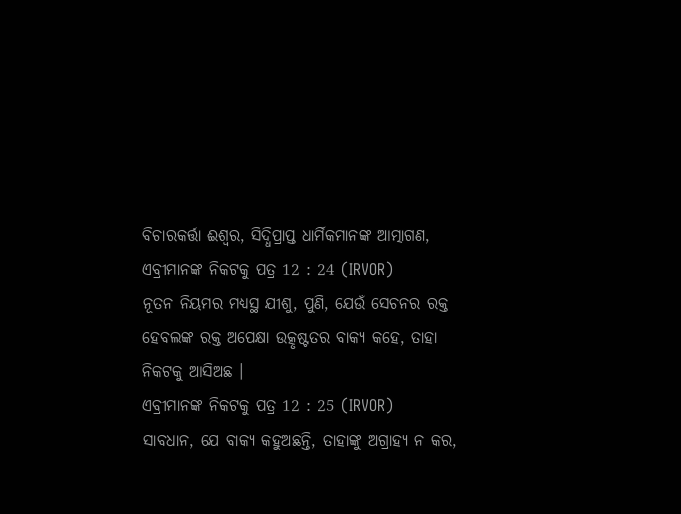ବିଚାରକର୍ତ୍ତା ଈଶ୍ୱର, ସିଦ୍ଧିପ୍ରାପ୍ତ ଧାର୍ମିକମାନଙ୍କ ଆତ୍ମାଗଣ,
ଏବ୍ରୀମାନଙ୍କ ନିକଟକୁ ପତ୍ର 12 : 24 (IRVOR)
ନୂତନ ନିୟମର ମଧ୍ୟସ୍ଥ ଯୀଶୁ, ପୁଣି, ଯେଉଁ ସେଚନର ରକ୍ତ ହେବଲଙ୍କ ରକ୍ତ ଅପେକ୍ଷା ଉତ୍କୃଷ୍ଟତର ବାକ୍ୟ କହେ, ତାହା ନିକଟକୁ ଆସିଅଛ ।
ଏବ୍ରୀମାନଙ୍କ ନିକଟକୁ ପତ୍ର 12 : 25 (IRVOR)
ସାବଧାନ, ଯେ ବାକ୍ୟ କହୁଅଛନ୍ତି, ତାହାଙ୍କୁ ଅଗ୍ରାହ୍ୟ ନ କର,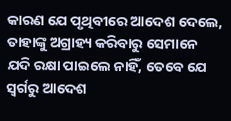କାରଣ ଯେ ପୃଥିବୀରେ ଆଦେଶ ଦେଲେ, ତାହାଙ୍କୁ ଅଗ୍ରାହ୍ୟ କରିବାରୁ ସେମାନେ ଯଦି ରକ୍ଷା ପାଇଲେ ନାହିଁ, ତେବେ ଯେ ସ୍ୱର୍ଗରୁ ଆଦେଶ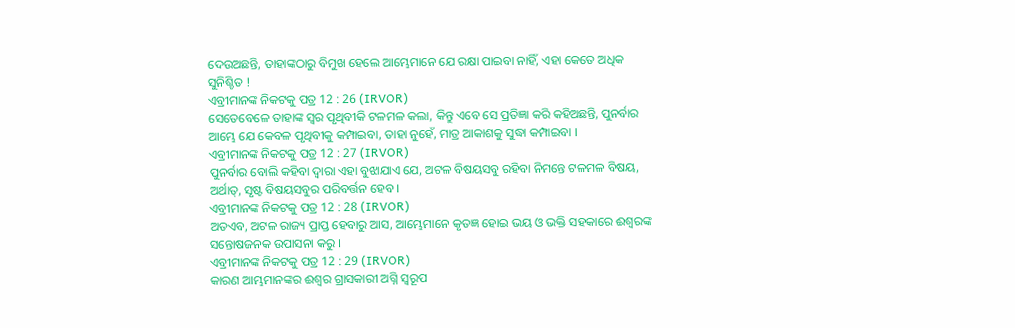ଦେଉଅଛନ୍ତି, ତାହାଙ୍କଠାରୁ ବିମୁଖ ହେଲେ ଆମ୍ଭେମାନେ ଯେ ରକ୍ଷା ପାଇବା ନାହିଁ, ଏହା କେତେ ଅଧିକ ସୁନିଶ୍ଚିତ !
ଏବ୍ରୀମାନଙ୍କ ନିକଟକୁ ପତ୍ର 12 : 26 (IRVOR)
ସେତେବେଳେ ତାହାଙ୍କ ସ୍ୱର ପୃଥିବୀକି ଟଳମଳ କଲା, କିନ୍ତୁ ଏବେ ସେ ପ୍ରତିଜ୍ଞା କରି କହିଅଛନ୍ତି, ପୁନର୍ବାର ଆମ୍ଭେ ଯେ କେବଳ ପୃଥିବୀକୁ କମ୍ପାଇବା, ତାହା ନୁହେଁ, ମାତ୍ର ଆକାଶକୁ ସୁଦ୍ଧା କମ୍ପାଇବା ।
ଏବ୍ରୀମାନଙ୍କ ନିକଟକୁ ପତ୍ର 12 : 27 (IRVOR)
ପୁନର୍ବାର ବୋଲି କହିବା ଦ୍ୱାରା ଏହା ବୁଝାଯାଏ ଯେ, ଅଟଳ ବିଷୟସବୁ ରହିବା ନିମନ୍ତେ ଟଳମଳ ବିଷୟ, ଅର୍ଥାତ୍‍, ସୃଷ୍ଟ ବିଷୟସବୁର ପରିବର୍ତ୍ତନ ହେବ ।
ଏବ୍ରୀମାନଙ୍କ ନିକଟକୁ ପତ୍ର 12 : 28 (IRVOR)
ଅତଏବ, ଅଟଳ ରାଜ୍ୟ ପ୍ରାପ୍ତ ହେବାରୁ ଆସ, ଆମ୍ଭେମାନେ କୃତଜ୍ଞ ହୋଇ ଭୟ ଓ ଭକ୍ତି ସହକାରେ ଈଶ୍ୱରଙ୍କ ସନ୍ତୋଷଜନକ ଉପାସନା କରୁ ।
ଏବ୍ରୀମାନଙ୍କ ନିକଟକୁ ପତ୍ର 12 : 29 (IRVOR)
କାରଣ ଆମ୍ଭମାନଙ୍କର ଈଶ୍ୱର ଗ୍ରାସକାରୀ ଅଗ୍ନି ସ୍ୱରୂପ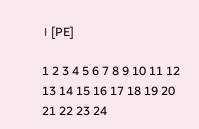। [PE]

1 2 3 4 5 6 7 8 9 10 11 12 13 14 15 16 17 18 19 20 21 22 23 24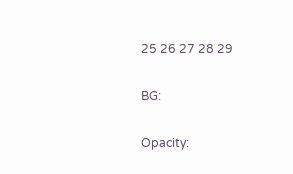25 26 27 28 29

BG:

Opacity: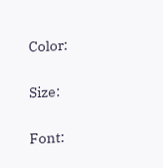Color:


Size:


Font: